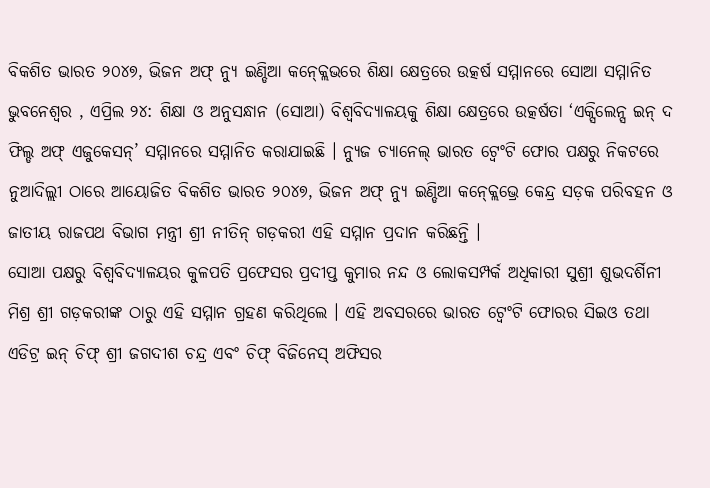ବିକଶିତ ଭାରତ ୨୦୪୭, ଭିଜନ ଅଫ୍ ନ୍ୟୁ ଇଣ୍ଡିଆ କନ୍କ୍ଲେଭରେ ଶିକ୍ଷା କ୍ଷେତ୍ରରେ ଉତ୍କର୍ଷ ସମ୍ମାନରେ ସୋଆ ସମ୍ମାନିତ
ଭୁବନେଶ୍ୱର , ଏପ୍ରିଲ ୨୪: ଶିକ୍ଷା ଓ ଅନୁସନ୍ଧାନ (ସୋଆ) ବିଶ୍ୱବିଦ୍ୟାଳୟକୁ ଶିକ୍ଷା କ୍ଷେତ୍ରରେ ଉତ୍କର୍ଷତା ‘ଏକ୍ସିଲେନ୍ସ ଇନ୍ ଦ ଫିଲ୍ଡ ଅଫ୍ ଏଜୁକେସନ୍’ ସମ୍ମାନରେ ସମ୍ମାନିତ କରାଯାଇଛି । ନ୍ୟୁଜ ଚ୍ୟାନେଲ୍ ଭାରତ ଟ୍ୱେଂଟି ଫୋର ପକ୍ଷରୁ ନିକଟରେ ନୁଆଦିଲ୍ଲୀ ଠାରେ ଆୟୋଜିତ ବିକଶିତ ଭାରତ ୨୦୪୭, ଭିଜନ ଅଫ୍ ନ୍ୟୁ ଇଣ୍ଡିଆ କନ୍କ୍ଲେଭ୍ରେ କେନ୍ଦ୍ର ସଡ଼କ ପରିବହନ ଓ ଜାତୀୟ ରାଜପଥ ବିଭାଗ ମନ୍ତ୍ରୀ ଶ୍ରୀ ନୀତିନ୍ ଗଡ଼କରୀ ଏହି ସମ୍ମାନ ପ୍ରଦାନ କରିଛନ୍ତି ।
ସୋଆ ପକ୍ଷରୁ ବିଶ୍ୱବିଦ୍ୟାଳୟର କୁଳପତି ପ୍ରଫେସର ପ୍ରଦୀପ୍ତ କୁମାର ନନ୍ଦ ଓ ଲୋକସମ୍ପର୍କ ଅଧିକାରୀ ସୁଶ୍ରୀ ଶୁଭଦର୍ଶିନୀ ମିଶ୍ର ଶ୍ରୀ ଗଡ଼କରୀଙ୍କ ଠାରୁ ଏହି ସମ୍ମାନ ଗ୍ରହଣ କରିଥିଲେ । ଏହି ଅବସରରେ ଭାରତ ଟ୍ୱେଂଟି ଫୋରର ସିଇଓ ତଥା ଏଡିଟ୍ର ଇନ୍ ଚିଫ୍ ଶ୍ରୀ ଜଗଦୀଶ ଚନ୍ଦ୍ର ଏବଂ ଚିଫ୍ ବିଜିନେସ୍ ଅଫିସର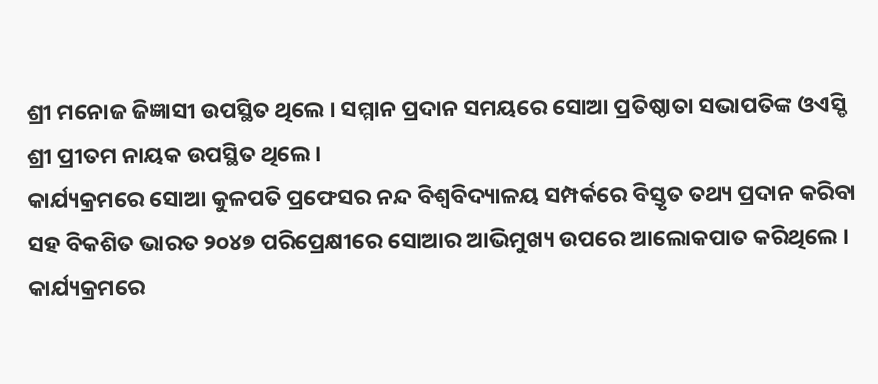ଶ୍ରୀ ମନୋଜ ଜିଜ୍ଞାସୀ ଉପସ୍ଥିତ ଥିଲେ । ସମ୍ମାନ ପ୍ରଦାନ ସମୟରେ ସୋଆ ପ୍ରତିଷ୍ଠାତା ସଭାପତିଙ୍କ ଓଏସ୍ଡି ଶ୍ରୀ ପ୍ରୀତମ ନାୟକ ଉପସ୍ଥିତ ଥିଲେ ।
କାର୍ଯ୍ୟକ୍ରମରେ ସୋଆ କୁଳପତି ପ୍ରଫେସର ନନ୍ଦ ବିଶ୍ୱବିଦ୍ୟାଳୟ ସମ୍ପର୍କରେ ବିସ୍ତୃତ ତଥ୍ୟ ପ୍ରଦାନ କରିବା ସହ ବିକଶିତ ଭାରତ ୨୦୪୭ ପରିପ୍ରେକ୍ଷୀରେ ସୋଆର ଆଭିମୁଖ୍ୟ ଉପରେ ଆଲୋକପାତ କରିଥିଲେ ।
କାର୍ଯ୍ୟକ୍ରମରେ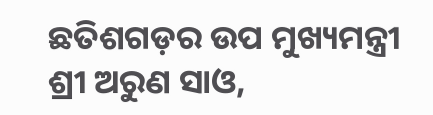ଛତିଶଗଡ଼ର ଉପ ମୁଖ୍ୟମନ୍ତ୍ରୀ ଶ୍ରୀ ଅରୁଣ ସାଓ,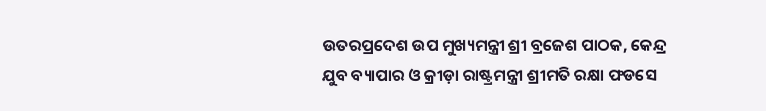ଉତରପ୍ରଦେଶ ଉପ ମୁଖ୍ୟମନ୍ତ୍ରୀ ଶ୍ରୀ ବ୍ରଜେଶ ପାଠକ, କେନ୍ଦ୍ର ଯୁବ ବ୍ୟାପାର ଓ କ୍ରୀଡ଼ା ରାଷ୍ଟ୍ରମନ୍ତ୍ରୀ ଶ୍ରୀମତି ରକ୍ଷା ଫଡସେ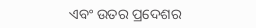ଏବଂ ଉତର ପ୍ରଦେଶର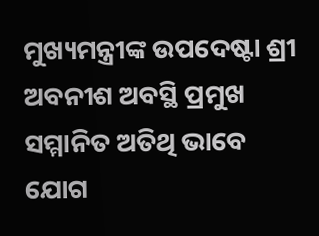ମୁଖ୍ୟମନ୍ତ୍ରୀଙ୍କ ଉପଦେଷ୍ଟା ଶ୍ରୀ ଅବନୀଶ ଅବସ୍ଥି ପ୍ରମୁଖ ସମ୍ମାନିତ ଅତିଥି ଭାବେ ଯୋଗ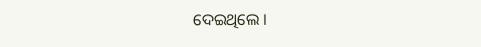ଦେଇଥିଲେ ।